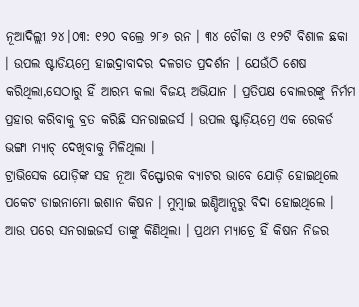ନୂଆଦିଲ୍ଲୀ ୨୪।୦୩: ୧୨୦ ବଲ୍ରେ ୨୮୬ ରନ । ୩୪ ଚୌକା ଓ ୧୨ଟି ବିଶାଳ ଛକା । ଉପଲ ଷ୍ଟାଡିୟମ୍ରେ ହାଇଦ୍ରାବାଦର ଦଳଗତ ପ୍ରଦର୍ଶନ । ଯେଉଁଠି ଶେଷ କରିଥିଲା,ସେଠାରୁ ହିଁ ଆରମ୍ଭ କଲା ବିଜୟ ଅଭିଯାନ । ପ୍ରତିପକ୍ଷ ବୋଲରଙ୍କୁ ନିର୍ମମ ପ୍ରହାର କରିବାକୁ ବ୍ରତ କରିଛି ସନରାଇଜର୍ସ । ଉପଲ ଷ୍ଟାଡ଼ିୟମ୍ରେ ଏକ ରେକର୍ଡ ଭଙ୍ଗା ମ୍ୟାଚ୍ ଦେଖିବାକୁ ମିଳିଥିଲା ।
ଟ୍ରାଭିସେକ ଯୋଡ଼ିଙ୍କ ସହ ନୂଆ ବିସ୍ଫୋରକ ବ୍ୟାଟର ଭାବେ ଯୋଡ଼ି ହୋଇଥିଲେ ପକେଟ ଡାଇନାମୋ ଇଶାନ କିଷନ । ମୁମ୍ବାଇ ଇଣ୍ଡିଆନ୍ସରୁ ବିଦା ହୋଇଥିଲେ । ଆଉ ପରେ ସନରାଇଜର୍ସ ତାଙ୍କୁ କିଣିଥିଲା । ପ୍ରଥମ ମ୍ୟାଚ୍ରେ ହିଁ କିଷନ ନିଜର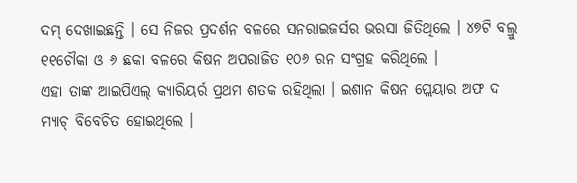ଦମ୍ ଦେଖାଇଛନ୍ତି । ସେ ନିଜର ପ୍ରଦର୍ଶନ ବଳରେ ସନରାଇଜର୍ସର ଭରସା ଜିତିଥିଲେ । ୪୭ଟି ବଲ୍ରୁ ୧୧ଚୌକା ଓ ୬ ଛକା ବଳରେ କିଷନ ଅପରାଜିତ ୧୦୬ ରନ ସଂଗ୍ରହ କରିଥିଲେ ।
ଏହା ତାଙ୍କ ଆଇପିଏଲ୍ କ୍ୟାରିୟର୍ର ପ୍ରଥମ ଶତକ ରହିଥିଲା । ଇଶାନ କିଷନ ପ୍ଲେୟାର ଅଫ ଦ ମ୍ୟାଚ୍ ବିବେଚିତ ହୋଇଥିଲେ ।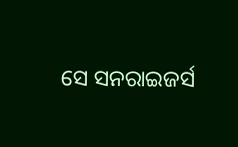ସେ ସନରାଇଜର୍ସ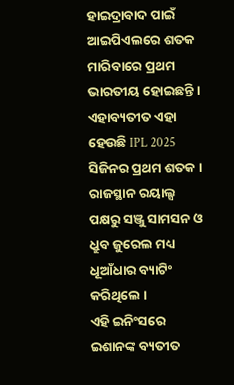ହାଇଦ୍ରାବାଦ ପାଇଁ ଆଇପିଏଲରେ ଶତକ ମାରିବାରେ ପ୍ରଥମ ଭାରତୀୟ ହୋଇଛନ୍ତି । ଏହାବ୍ୟତୀତ ଏହା ହେଉଛି IPL 2025 ସିଜିନର ପ୍ରଥମ ଶତକ । ରାଜସ୍ଥାନ ରୟାଲ୍ସ ପକ୍ଷରୁ ସଞ୍ଜୁ ସାମସନ ଓ ଧ୍ରୁବ ଜୁରେଲ ମଧ୍ୟ ଧୂଆଁଧାର ବ୍ୟାଟିଂ କରିଥିଲେ ।
ଏହି ଇନିଂସରେ ଇଶାନଙ୍କ ବ୍ୟତୀତ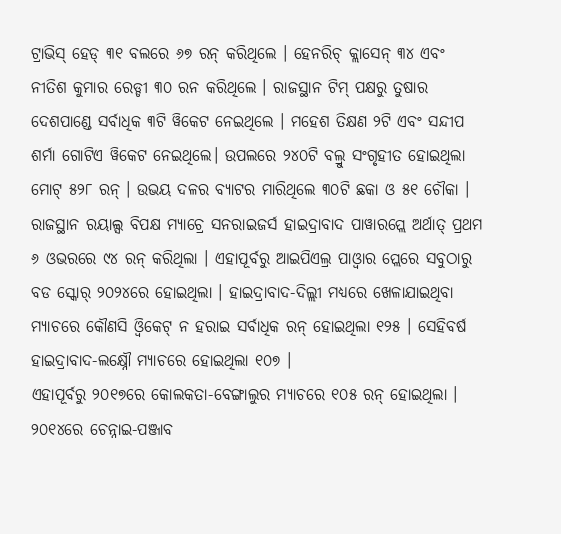ଟ୍ରାଭିସ୍ ହେଡ୍ ୩୧ ବଲରେ ୬୭ ରନ୍ କରିଥିଲେ । ହେନରିଚ୍ କ୍ଲାସେନ୍ ୩୪ ଏବଂ ନୀତିଶ କୁମାର ରେଡ୍ଡୀ ୩୦ ରନ କରିଥିଲେ । ରାଜସ୍ଥାନ ଟିମ୍ ପକ୍ଷରୁ ତୁଷାର ଦେଶପାଣ୍ଡେ ସର୍ବାଧିକ ୩ଟି ୱିକେଟ ନେଇଥିଲେ । ମହେଶ ତିକ୍ଷଣ ୨ଟି ଏବଂ ସନ୍ଦୀପ ଶର୍ମା ଗୋଟିଏ ୱିକେଟ ନେଇଥିଲେ। ଉପଲରେ ୨୪୦ଟି ବଲ୍ରୁ ସଂଗୃହୀତ ହୋଇଥିଲା ମୋଟ୍ ୫୨୮ ରନ୍ । ଉଭୟ ଦଳର ବ୍ୟାଟର ମାରିଥିଲେ ୩୦ଟି ଛକା ଓ ୫୧ ଚୌକା ।
ରାଜସ୍ଥାନ ରୟାଲ୍ସ ବିପକ୍ଷ ମ୍ୟାଚ୍ରେ ସନରାଇଜର୍ସ ହାଇଦ୍ରାବାଦ ପାୱାରପ୍ଲେ ଅର୍ଥାତ୍ ପ୍ରଥମ ୬ ଓଭରରେ ୯୪ ରନ୍ କରିଥିଲା । ଏହାପୂର୍ବରୁ ଆଇପିଏଲ୍ର ପାଓ୍ବାର ପ୍ଲେରେ ସବୁଠାରୁ ବଡ ସ୍କୋର୍ ୨୦୨୪ରେ ହୋଇଥିଲା । ହାଇଦ୍ରାବାଦ-ଦିଲ୍ଲୀ ମଧ୍ୟରେ ଖେଳାଯାଇଥିବା ମ୍ୟାଚରେ କୌଣସି ଓ୍ବିକେଟ୍ ନ ହରାଇ ସର୍ବାଧିକ ରନ୍ ହୋଇଥିଲା ୧୨୫ । ସେହିବର୍ଷ ହାଇଦ୍ରାବାଦ-ଲକ୍ଷ୍ନୌ ମ୍ୟାଚରେ ହୋଇଥିଲା ୧୦୭ ।
ଏହାପୂର୍ବରୁ ୨୦୧୭ରେ କୋଲକତା-ବେଙ୍ଗାଲୁର ମ୍ୟାଚରେ ୧୦୫ ରନ୍ ହୋଇଥିଲା । ୨୦୧୪ରେ ଚେନ୍ନାଇ-ପଞ୍ଜାବ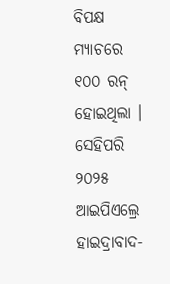ବିପକ୍ଷ ମ୍ୟାଚରେ ୧୦୦ ରନ୍ ହୋଇଥିଲା । ସେହିପରି ୨୦୨୫ ଆଇପିଏଲ୍ରେ ହାଇଦ୍ରାବାଦ-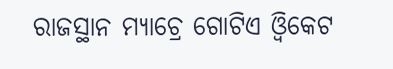ରାଜସ୍ଥାନ ମ୍ୟାଚ୍ରେ ଗୋଟିଏ ଓ୍ବିକେଟ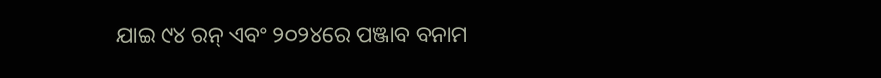ଯାଇ ୯୪ ରନ୍ ଏବଂ ୨୦୨୪ରେ ପଞ୍ଜାବ ବନାମ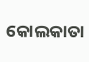କୋଲକାତା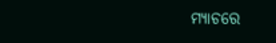ମ୍ୟାଚରେ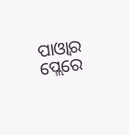ପାଓ୍ବାର ପ୍ଲେରେ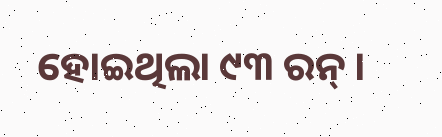ହୋଇଥିଲା ୯୩ ରନ୍ ।